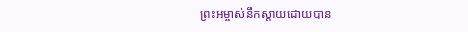ព្រះអម្ចាស់នឹកស្ដាយដោយបាន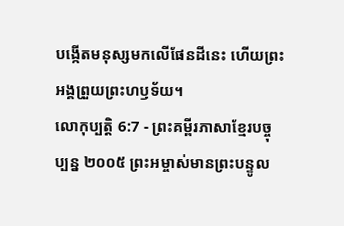បង្កើតមនុស្សមកលើផែនដីនេះ ហើយព្រះអង្គព្រួយព្រះហឫទ័យ។
លោកុប្បត្តិ 6:7 - ព្រះគម្ពីរភាសាខ្មែរបច្ចុប្បន្ន ២០០៥ ព្រះអម្ចាស់មានព្រះបន្ទូល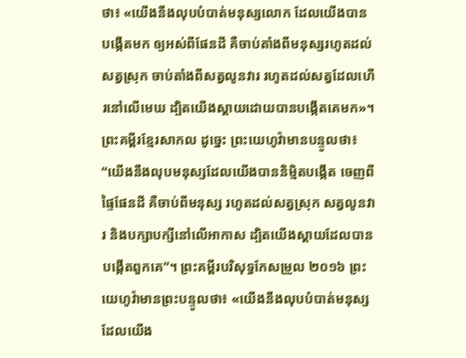ថា៖ «យើងនឹងលុបបំបាត់មនុស្សលោក ដែលយើងបានបង្កើតមក ឲ្យអស់ពីផែនដី គឺចាប់តាំងពីមនុស្សរហូតដល់សត្វស្រុក ចាប់តាំងពីសត្វលូនវារ រហូតដល់សត្វដែលហើរនៅលើមេឃ ដ្បិតយើងស្ដាយដោយបានបង្កើតគេមក»។ ព្រះគម្ពីរខ្មែរសាកល ដូច្នេះ ព្រះយេហូវ៉ាមានបន្ទូលថា៖ “យើងនឹងលុបមនុស្សដែលយើងបាននិម្មិតបង្កើត ចេញពីផ្ទៃផែនដី គឺចាប់ពីមនុស្ស រហូតដល់សត្វស្រុក សត្វលូនវារ និងបក្សាបក្សីនៅលើអាកាស ដ្បិតយើងស្ដាយដែលបានបង្កើតពួកគេ”។ ព្រះគម្ពីរបរិសុទ្ធកែសម្រួល ២០១៦ ព្រះយេហូវ៉ាមានព្រះបន្ទូលថា៖ «យើងនឹងលុបបំបាត់មនុស្សដែលយើង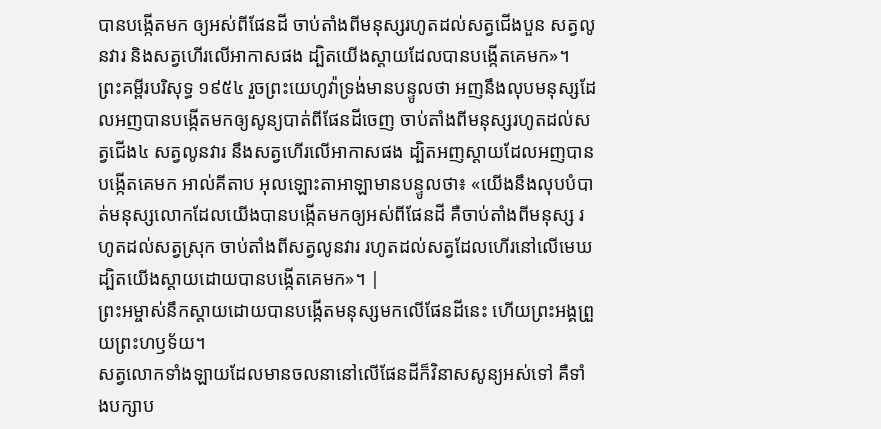បានបង្កើតមក ឲ្យអស់ពីផែនដី ចាប់តាំងពីមនុស្សរហូតដល់សត្វជើងបួន សត្វលូនវារ និងសត្វហើរលើអាកាសផង ដ្បិតយើងស្តាយដែលបានបង្កើតគេមក»។ ព្រះគម្ពីរបរិសុទ្ធ ១៩៥៤ រួចព្រះយេហូវ៉ាទ្រង់មានបន្ទូលថា អញនឹងលុបមនុស្សដែលអញបានបង្កើតមកឲ្យសូន្យបាត់ពីផែនដីចេញ ចាប់តាំងពីមនុស្សរហូតដល់សត្វជើង៤ សត្វលូនវារ នឹងសត្វហើរលើអាកាសផង ដ្បិតអញស្តាយដែលអញបានបង្កើតគេមក អាល់គីតាប អុលឡោះតាអាឡាមានបន្ទូលថា៖ «យើងនឹងលុបបំបាត់មនុស្សលោកដែលយើងបានបង្កើតមកឲ្យអស់ពីផែនដី គឺចាប់តាំងពីមនុស្ស រហូតដល់សត្វស្រុក ចាប់តាំងពីសត្វលូនវារ រហូតដល់សត្វដែលហើរនៅលើមេឃ ដ្បិតយើងស្តាយដោយបានបង្កើតគេមក»។ |
ព្រះអម្ចាស់នឹកស្ដាយដោយបានបង្កើតមនុស្សមកលើផែនដីនេះ ហើយព្រះអង្គព្រួយព្រះហឫទ័យ។
សត្វលោកទាំងឡាយដែលមានចលនានៅលើផែនដីក៏វិនាសសូន្យអស់ទៅ គឺទាំងបក្សាប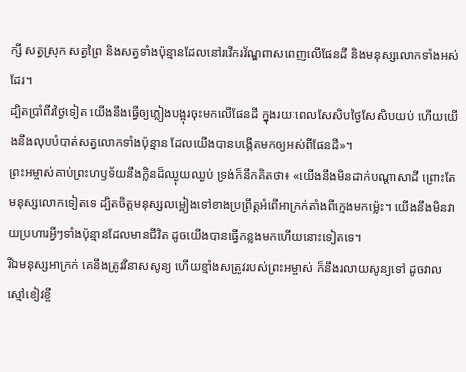ក្សី សត្វស្រុក សត្វព្រៃ និងសត្វទាំងប៉ុន្មានដែលនៅរវើករវ័ណ្ឌពាសពេញលើផែនដី និងមនុស្សលោកទាំងអស់ដែរ។
ដ្បិតប្រាំពីរថ្ងៃទៀត យើងនឹងធ្វើឲ្យភ្លៀងបង្អុរចុះមកលើផែនដី ក្នុងរយៈពេលសែសិបថ្ងៃសែសិបយប់ ហើយយើងនឹងលុបបំបាត់សត្វលោកទាំងប៉ុន្មាន ដែលយើងបានបង្កើតមកឲ្យអស់ពីផែនដី»។
ព្រះអម្ចាស់គាប់ព្រះហឫទ័យនឹងក្លិនដ៏ឈ្ងុយឈ្ងប់ ទ្រង់ក៏នឹកគិតថា៖ «យើងនឹងមិនដាក់បណ្ដាសាដី ព្រោះតែមនុស្សលោកទៀតទេ ដ្បិតចិត្តមនុស្សលម្អៀងទៅខាងប្រព្រឹត្តអំពើអាក្រក់តាំងពីក្មេងមកម៉្លេះ។ យើងនឹងមិនវាយប្រហារអ្វីៗទាំងប៉ុន្មានដែលមានជីវិត ដូចយើងបានធ្វើកន្លងមកហើយនោះទៀតទេ។
រីឯមនុស្សអាក្រក់ គេនឹងត្រូវវិនាសសូន្យ ហើយខ្មាំងសត្រូវរបស់ព្រះអម្ចាស់ ក៏នឹងរលាយសូន្យទៅ ដូចវាលស្មៅខៀវខ្ចី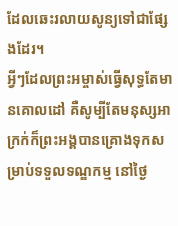ដែលឆេះរលាយសូន្យទៅជាផ្សែងដែរ។
អ្វីៗដែលព្រះអម្ចាស់ធ្វើសុទ្ធតែមានគោលដៅ គឺសូម្បីតែមនុស្សអាក្រក់ក៏ព្រះអង្គបានគ្រោងទុកសម្រាប់ទទួលទណ្ឌកម្ម នៅថ្ងៃ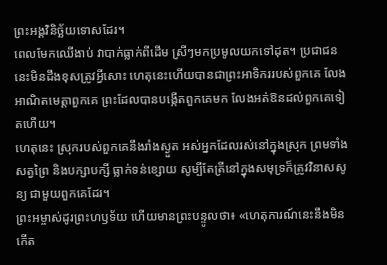ព្រះអង្គវិនិច្ឆ័យទោសដែរ។
ពេលមែកឈើងាប់ វាបាក់ធ្លាក់ពីដើម ស្រីៗមកប្រមូលយកទៅដុត។ ប្រជាជននេះមិនដឹងខុសត្រូវអ្វីសោះ ហេតុនេះហើយបានជាព្រះអាទិកររបស់ពួកគេ លែងអាណិតមេត្តាពួកគេ ព្រះដែលបានបង្កើតពួកគេមក លែងអត់ឱនដល់ពួកគេទៀតហើយ។
ហេតុនេះ ស្រុករបស់ពួកគេនឹងរាំងស្ងួត អស់អ្នកដែលរស់នៅក្នុងស្រុក ព្រមទាំង សត្វព្រៃ និងបក្សាបក្សី ធ្លាក់ទន់ខ្សោយ សូម្បីតែត្រីនៅក្នុងសមុទ្រក៏ត្រូវវិនាសសូន្យ ជាមួយពួកគេដែរ។
ព្រះអម្ចាស់ដូរព្រះហឫទ័យ ហើយមានព្រះបន្ទូលថា៖ «ហេតុការណ៍នេះនឹងមិនកើត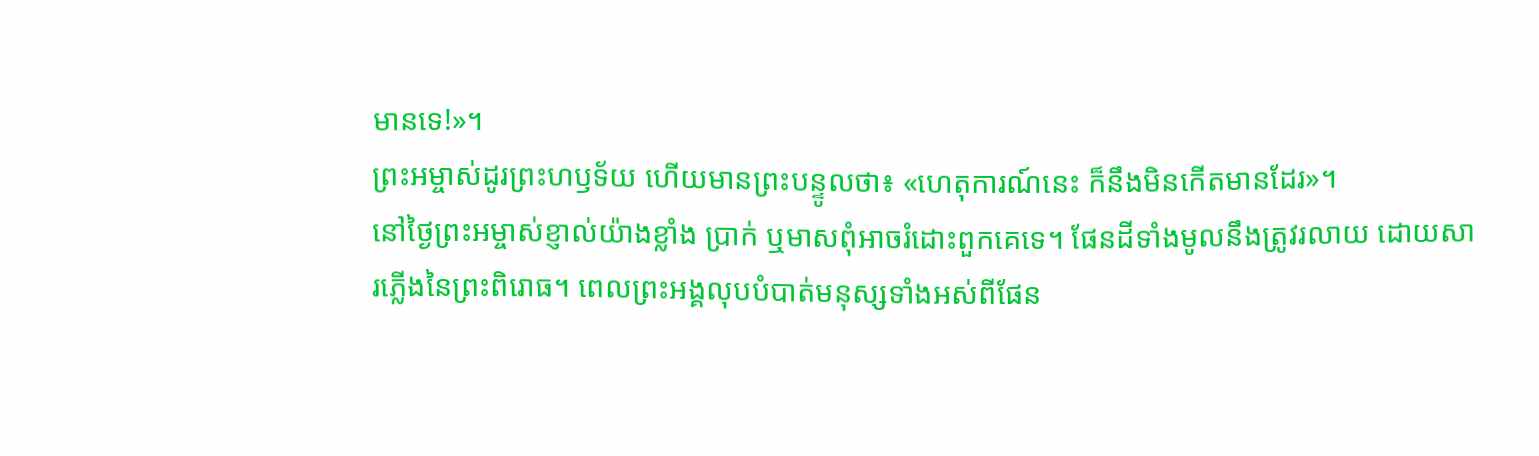មានទេ!»។
ព្រះអម្ចាស់ដូរព្រះហឫទ័យ ហើយមានព្រះបន្ទូលថា៖ «ហេតុការណ៍នេះ ក៏នឹងមិនកើតមានដែរ»។
នៅថ្ងៃព្រះអម្ចាស់ខ្ញាល់យ៉ាងខ្លាំង ប្រាក់ ឬមាសពុំអាចរំដោះពួកគេទេ។ ផែនដីទាំងមូលនឹងត្រូវរលាយ ដោយសារភ្លើងនៃព្រះពិរោធ។ ពេលព្រះអង្គលុបបំបាត់មនុស្សទាំងអស់ពីផែន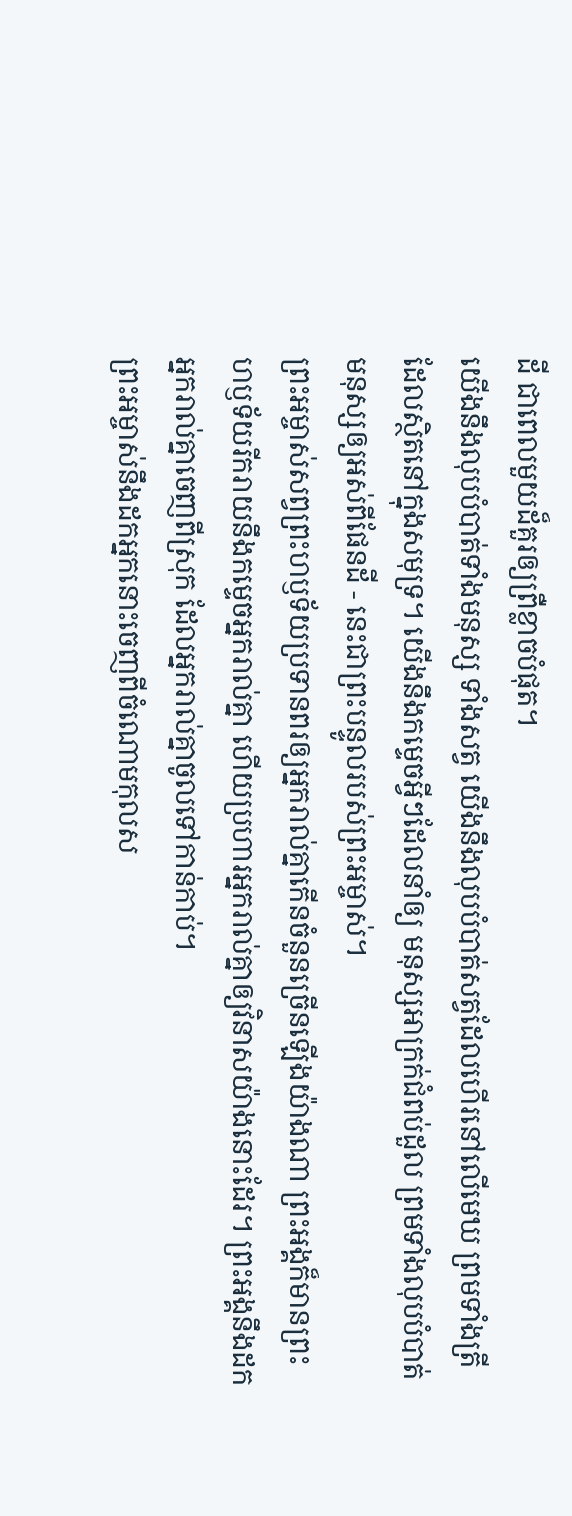ដី ជាពេលមួយដ៏គួរឲ្យព្រឺខ្លាចបំផុត។
យើងនឹងលុបបំបាត់ទាំងមនុស្ស ទាំងសត្វ យើងនឹងលុបបំបាត់សត្វដែលហើរនៅលើមេឃ ព្រមទាំងត្រីដែលស្ថិតនៅក្នុងសមុទ្រ។ យើងនឹងកម្ទេចអ្វីៗដែលនាំឲ្យ មនុស្សអាក្រក់ជំពប់ដួល ព្រមទាំងលុបបំបាត់មនុស្សឲ្យអស់ពីផែនដី - នេះជាព្រះបន្ទូលរបស់ព្រះអម្ចាស់។
ព្រះអម្ចាស់សព្វព្រះហឫទ័យប្រទានពរឲ្យអ្នករាល់គ្នាកើនចំនួនច្រើនឡើងយ៉ាងណា ព្រះអង្គក៏មានព្រះហឫទ័យរីករាយនឹងកម្ទេចអ្នករាល់គ្នា ហើយប្រហារអ្នករាល់គ្នាឲ្យវិនាសយ៉ាងនោះដែរ។ ព្រះអង្គនឹងដកអ្នករាល់គ្នាចេញពីស្រុក ដែលអ្នករាល់គ្នាចូលទៅកាន់កាប់។
ព្រះអម្ចាស់នឹងដកអ្នកនោះចេញពីចំណោមកុលស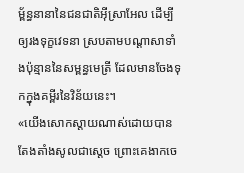ម្ព័ន្ធនានានៃជនជាតិអ៊ីស្រាអែល ដើម្បីឲ្យរងទុក្ខវេទនា ស្របតាមបណ្ដាសាទាំងប៉ុន្មាននៃសម្ពន្ធមេត្រី ដែលមានចែងទុកក្នុងគម្ពីរនៃវិន័យនេះ។
«យើងសោកស្ដាយណាស់ដោយបានតែងតាំងសូលជាស្ដេច ព្រោះគេងាកចេ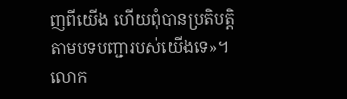ញពីយើង ហើយពុំបានប្រតិបត្តិតាមបទបញ្ជារបស់យើងទេ»។ លោក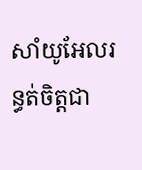សាំយូអែលរន្ធត់ចិត្តជា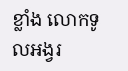ខ្លាំង លោកទូលអង្វរ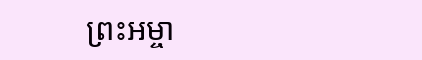ព្រះអម្ចា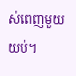ស់ពេញមួយយប់។